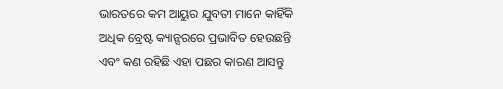ଭାରତରେ କମ ଆୟୁର ଯୁବତୀ ମାନେ କାହିଁକି ଅଧିକ ବ୍ରେଷ୍ଟ କ୍ୟାନ୍ସରରେ ପ୍ରଭାବିତ ହେଉଛନ୍ତି ଏବଂ କଣ ରହିଛି ଏହା ପଛର କାରଣ ଆସନ୍ତୁ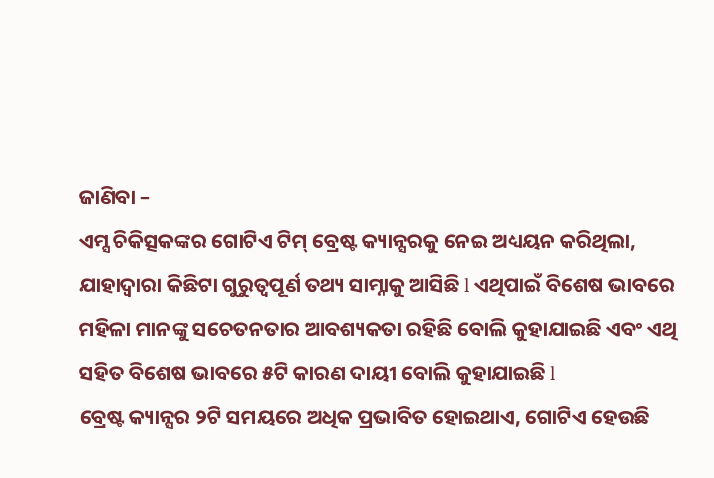ଜାଣିବା –
ଏମ୍ସ ଚିକିତ୍ସକଙ୍କର ଗୋଟିଏ ଟିମ୍ ବ୍ରେଷ୍ଟ କ୍ୟାନ୍ସରକୁ ନେଇ ଅଧ୍ୟୟନ କରିଥିଲା, ଯାହାଦ୍ୱାରା କିଛିଟା ଗୁରୁତ୍ୱପୂର୍ଣ ତଥ୍ୟ ସାମ୍ନାକୁ ଆସିଛି l ଏଥିପାଇଁ ବିଶେଷ ଭାବରେ ମହିଳା ମାନଙ୍କୁ ସଚେତନତାର ଆବଶ୍ୟକତା ରହିଛି ବୋଲି କୁହାଯାଇଛି ଏବଂ ଏଥି ସହିତ ବିଶେଷ ଭାବରେ ୫ଟି କାରଣ ଦାୟୀ ବୋଲି କୁହାଯାଇଛି l
ବ୍ରେଷ୍ଟ କ୍ୟାନ୍ସର ୨ଟି ସମୟରେ ଅଧିକ ପ୍ରଭାବିତ ହୋଇଥାଏ, ଗୋଟିଏ ହେଉଛି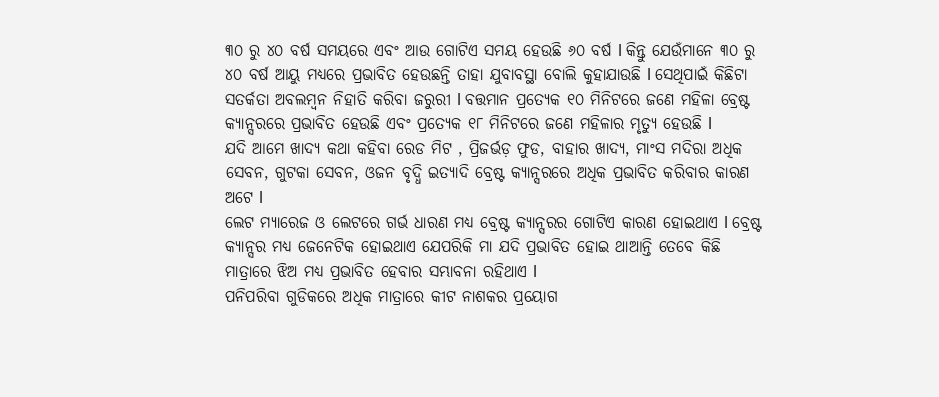୩୦ ରୁ ୪୦ ବର୍ଷ ସମୟରେ ଏବଂ ଆଉ ଗୋଟିଏ ସମୟ ହେଉଛି ୬୦ ବର୍ଷ l କିନ୍ତୁ ଯେଉଁମାନେ ୩୦ ରୁ ୪୦ ବର୍ଷ ଆୟୁ ମଧ୍ୟରେ ପ୍ରଭାବିତ ହେଉଛନ୍ତି ତାହା ଯୁବାବସ୍ଥା ବୋଲି କୁହାଯାଉଛି l ସେଥିପାଇଁ କିଛିଟା ସତର୍କତା ଅବଲମ୍ବନ ନିହାତି କରିବା ଜରୁରୀ l ବତ୍ତମାନ ପ୍ରତ୍ୟେକ ୧୦ ମିନିଟରେ ଜଣେ ମହିଳା ବ୍ରେଷ୍ଟ କ୍ୟାନ୍ସରରେ ପ୍ରଭାବିତ ହେଉଛି ଏବଂ ପ୍ରତ୍ୟେକ ୧୮ ମିନିଟରେ ଜଣେ ମହିଳାର ମୃତ୍ୟୁ ହେଉଛି l
ଯଦି ଆମେ ଖାଦ୍ୟ କଥା କହିବା ରେଡ ମିଟ , ପ୍ରିଜର୍ଭଡ଼ ଫୁଡ, ବାହାର ଖାଦ୍ୟ, ମାଂସ ମଦିରା ଅଧିକ ସେବନ, ଗୁଟକା ସେବନ, ଓଜନ ବୃଦ୍ଧି ଇତ୍ୟାଦି ବ୍ରେଷ୍ଟ କ୍ୟାନ୍ସରରେ ଅଧିକ ପ୍ରଭାବିତ କରିବାର କାରଣ ଅଟେ l
ଲେଟ ମ୍ୟାରେଜ ଓ ଲେଟରେ ଗର୍ଭ ଧାରଣ ମଧ୍ୟ ବ୍ରେଷ୍ଟ କ୍ୟାନ୍ସରର ଗୋଟିଏ କାରଣ ହୋଇଥାଏ l ବ୍ରେଷ୍ଟ କ୍ୟାନ୍ସର ମଧ୍ୟ ଜେନେଟିକ ହୋଇଥାଏ ଯେପରିକି ମା ଯଦି ପ୍ରଭାବିତ ହୋଇ ଥାଆନ୍ତି ତେବେ କିଛି ମାତ୍ରାରେ ଝିଅ ମଧ୍ୟ ପ୍ରଭାବିତ ହେବାର ସମ୍ଭାବନା ରହିଥାଏ l
ପନିପରିବା ଗୁଡିକରେ ଅଧିକ ମାତ୍ରାରେ କୀଟ ନାଶକର ପ୍ରୟୋଗ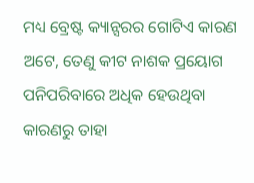ମଧ୍ୟ ବ୍ରେଷ୍ଟ କ୍ୟାନ୍ସରର ଗୋଟିଏ କାରଣ ଅଟେ, ତେଣୁ କୀଟ ନାଶକ ପ୍ରୟୋଗ ପନିପରିବାରେ ଅଧିକ ହେଉଥିବା କାରଣରୁ ତାହା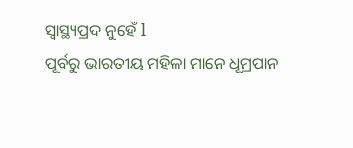ସ୍ୱାସ୍ଥ୍ୟପ୍ରଦ ନୁହେଁ l
ପୂର୍ବରୁ ଭାରତୀୟ ମହିଳା ମାନେ ଧୂମ୍ରପାନ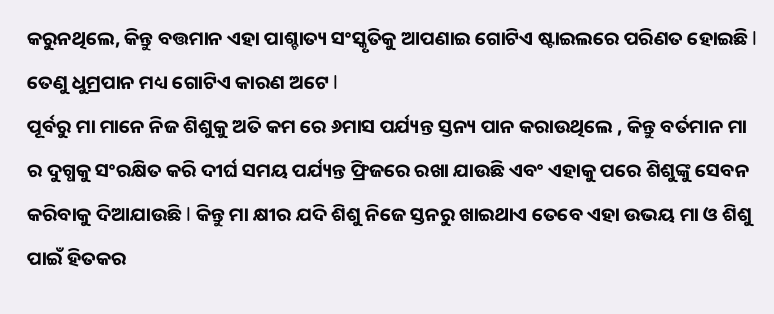କରୁନଥିଲେ, କିନ୍ତୁ ବତ୍ତମାନ ଏହା ପାଶ୍ଚାତ୍ୟ ସଂସ୍କୃତିକୁ ଆପଣାଇ ଗୋଟିଏ ଷ୍ଟାଇଲରେ ପରିଣତ ହୋଇଛି l ତେଣୁ ଧୁମ୍ରପାନ ମଧ୍ୟ ଗୋଟିଏ କାରଣ ଅଟେ l
ପୂର୍ବରୁ ମା ମାନେ ନିଜ ଶିଶୁକୁ ଅତି କମ ରେ ୬ମାସ ପର୍ଯ୍ୟନ୍ତ ସ୍ତନ୍ୟ ପାନ କରାଉଥିଲେ , କିନ୍ତୁ ବର୍ତମାନ ମା ର ଦୁଗ୍ଧକୁ ସଂରକ୍ଷିତ କରି ଦୀର୍ଘ ସମୟ ପର୍ଯ୍ୟନ୍ତ ଫ୍ରିଜରେ ରଖା ଯାଉଛି ଏବଂ ଏହାକୁ ପରେ ଶିଶୁଙ୍କୁ ସେବନ କରିବାକୁ ଦିଆଯାଉଛି l କିନ୍ତୁ ମା କ୍ଷୀର ଯଦି ଶିଶୁ ନିଜେ ସ୍ତନରୁ ଖାଇଥାଏ ତେବେ ଏହା ଉଭୟ ମା ଓ ଶିଶୁ ପାଇଁ ହିତକର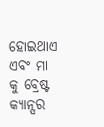ହୋଇଥାଏ ଏବଂ ମା କୁ ବ୍ରେଷ୍ଟ କ୍ୟାନ୍ସର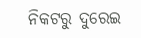ନିକଟରୁ ଦୁରେଇ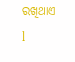ରଖିଥାଏ l